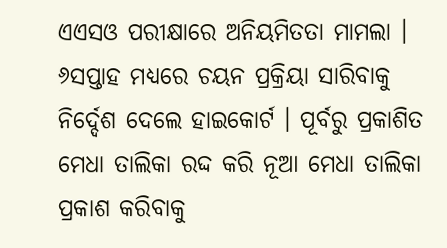ଏଏସଓ ପରୀକ୍ଷାରେ ଅନିୟମିତତା ମାମଲା । ୬ସପ୍ତାହ ମଧ୍ୟରେ ଚୟନ ପ୍ରକ୍ରିୟା ସାରିବାକୁ ନିର୍ଦ୍ଦେଶ ଦେଲେ ହାଇକୋର୍ଟ । ପୂର୍ବରୁ ପ୍ରକାଶିତ ମେଧା ତାଲିକା ରଦ୍ଦ କରି ନୂଆ ମେଧା ତାଲିକା ପ୍ରକାଶ କରିବାକୁ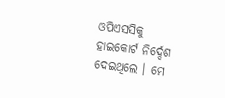ଓପିଏସସିକୁ ହାଇକୋର୍ଟ ନିର୍ଦ୍ଦେଶ ଦେଇଥିଲେ । ମେ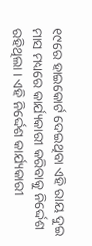୧୯ରେ ହାଇକୋର୍ଟ ଦେଇଥିବା ଏହି ରାୟ ଦୁଇ ମାସ ମଧ୍ୟରେ କାର୍ଯ୍ୟକାରୀ କରିବାକୁ ନିର୍ଦ୍ଦେଶ ରହିଥିଲା । ଏହି ନିର୍ଦ୍ଦେଶ କାର୍ଯ୍ୟକାରୀ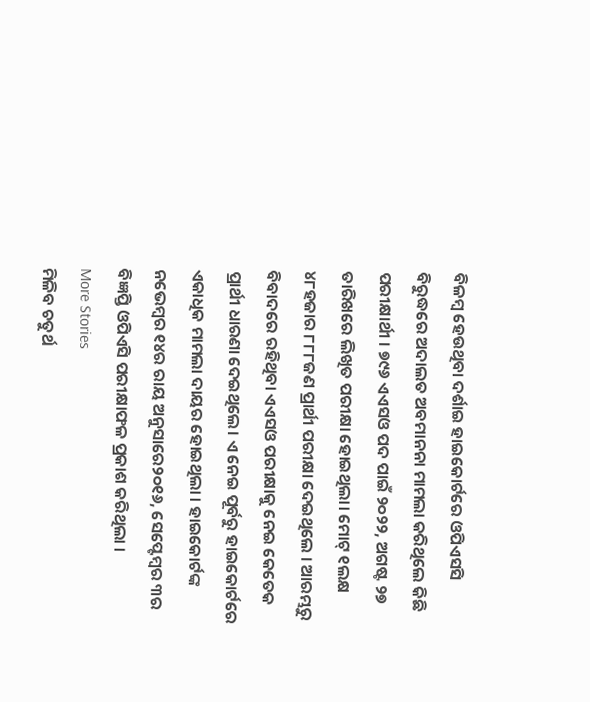ବିଳମ୍ବ ହେଉଥିବା ଦର୍ଶାଇ ହାଇକୋର୍ଟରେ ଓପିଏସସି ବିରୁଦ୍ଧରେ ଅଦାଲତ ଅବମାନନା ମାମଲା କରିଥିଲେ କିଛି ପରୀକ୍ଷାର୍ଥୀ । ୭୯୬ ଏଏସଓ ପଦ ପାଇଁ ୨୦୨୨, ଅଗଷ୍ଟ ୨୭ ତାରିଖରେ ଲିଖିତ ପରୀକ୍ଷା ହୋଇଥିଲା। ମୋଟ୍ ୧ଲକ୍ଷ ୪୮ହଜାର ୮୮୮ଜଣ ପ୍ରାର୍ଥୀ ପରୀକ୍ଷା ଦେଇଥିଲେ । ଆରମ୍ଭରୁ ବିବାଦରେ ରହିଥିବା ଏଏସଓ ପରୀକ୍ଷାକୁ ନେଇ କେତେକ ପ୍ରାର୍ଥୀ ଧାରଣା ଦେଇଥିଲେ। ଏ ନେଇ ପୂର୍ବରୁ ହାଇକୋର୍ଟରେ ଏକାଧିକ ମାମଲା ଦାୟର ହୋଇଥିଲା । ହାଇକୋର୍ଟଙ୍କ ନଭେମ୍ବର ୧୪ର ରାୟ ଅନୁସାରେ୨୦୧୬, ସେପ୍ଟେମ୍ବର ୩ର ବିଜ୍ଞପ୍ତି ଓପିଏସି ପରୀକ୍ଷାଫଳ ପ୍ରକାଶ କରିଥିଲା ।
More Stories
ମିଳିବ ଚତୁର୍ଥ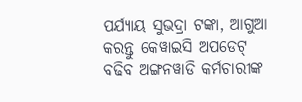ପର୍ଯ୍ୟାୟ ସୁଭଦ୍ରା ଟଙ୍କା, ଆଗୁଆ କରନ୍ତୁ କେୱାଇସି ଅପଡେଟ୍
ବଢିବ ଅଙ୍ଗନୱାଡି କର୍ମଚାରୀଙ୍କ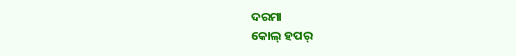ଦରମା
କୋଲ୍ ହପର୍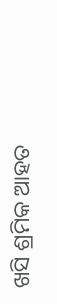ଖସି ଶ୍ରମିକ ଆହତ